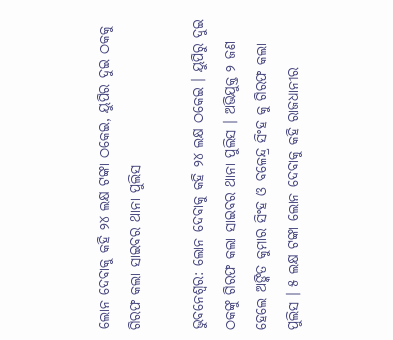ଲୋନ ଦେବାକୁ କହି ୨୪ ଲକ୍ଷ ଟଙ୍କା ଠକେଇ, ୟୁପିର ଦୁଇ ଠକକୁ ଗିରଫ କଲା ସାଇବର ଥାନା ପୁଲିସ

ଭୁବନେଶ୍ବର: ଲୋନ ଦେବାକୁ କହି ୨୪ ଲକ୍ଷ ଠକେଇ । ୟୁପିରୁ ଦୁଇ ଠକଙ୍କୁ ଗିରଫ କଲା ସାଇବର ଥାନା ପୁଲିସ । ଅଭିଯୁକ୍ତ ୨ ଜଣ ହେଲେ ଅଙ୍କିତ କୁମାର ସିଂହ ଓ ବଳେନ୍ଦ୍ର ସିଂହ କୁ ଗିରଫ କଲା ପୁଲିସ । ୫ ଲକ୍ଷ ଟଙ୍କା ଲୋନ ଦେବାକୁ କହି ରାଜଧାନୀର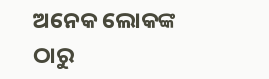ଅନେକ ଲୋକଙ୍କ ଠାରୁ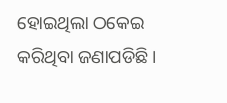ହୋଇଥିଲା ଠକେଇ କରିଥିବା ଜଣାପଡିଛି।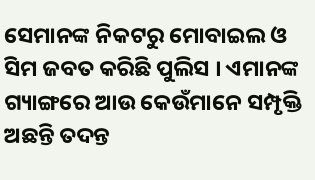ସେମାନଙ୍କ ନିକଟରୁ ମୋବାଇଲ ଓ ସିମ ଜବତ କରିଛି ପୁଲିସ । ଏମାନଙ୍କ ଗ୍ୟାଙ୍ଗରେ ଆଉ କେଉଁମାନେ ସମ୍ପୃକ୍ତି ଅଛନ୍ତି ତଦନ୍ତ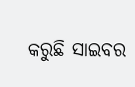କରୁଛି ସାଇବର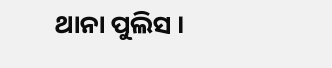ଥାନା ପୁଲିସ ।